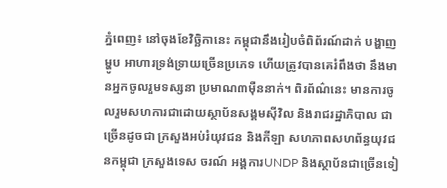ភ្នំពេញ៖ នៅចុងខែវិច្ឆិកានេះ កម្ពុជានឹងរៀបចំពិព័រណ៍ដាក់ បង្ហាញម្ហូប អាហារទ្រង់ទ្រាយច្រើនប្រភេទ ហើយត្រូវបានគេរំពឹងថា នឹងមានអ្នកចូលរួមទស្សនា ប្រមាណ៣ម៉ឺននាក់។ ពិរព័ណ៌នេះ មានការចូលរួមសហការជាដោយស្ថាប័នសង្គមស៊ីវិល និងរាជរដ្ឋាភិបាល ជាច្រើនដូចជា ក្រសួងអប់រំយុវជន និងកីឡា សហភាពសហព័ន្ធយុវជនកម្ពុជា ក្រសួងទេស ចរណ៍ អង្គការUNDP និងស្ថាប័នជាច្រើនទៀ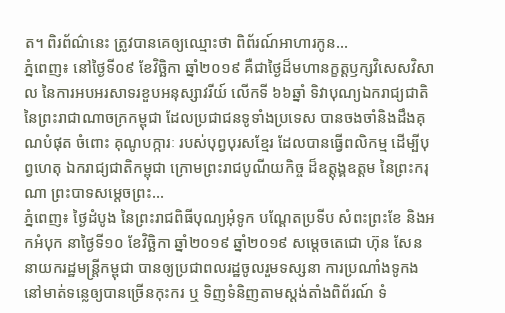ត។ ពិរព័ណ៌នេះ ត្រូវបានគេឲ្យឈ្មោះថា ពិព័រណ៍អាហារកូន...
ភ្នំពេញ៖ នៅថ្ងៃទី០៩ ខែវិចិ្ឆកា ឆ្នាំ២០១៩ គឺជាថ្ងៃដ៏មហានក្ខត្តឫក្សវិសេសវិសាល នៃការអបអរសាទរខួបអនុស្សាវរីយ៍ លើកទី ៦៦ឆ្នាំ ទិវាបុណ្យឯករាជ្យជាតិ នៃព្រះរាជាណាចក្រកម្ពុជា ដែលប្រជាជនទូទាំងប្រទេស បានចងចាំនិងដឹងគុណបំផុត ចំពោះ គុណូបក្ការៈ របស់បុព្វបុរសខ្មែរ ដែលបានធ្វើពលិកម្ម ដើម្បីបុព្វហេតុ ឯករាជ្យជាតិកម្ពុជា ក្រោមព្រះរាជបូណីយកិច្ច ដ៏ឧត្តុង្គឧត្តម នៃព្រះករុណា ព្រះបាទសម្តេចព្រះ...
ភ្នំពេញ៖ ថ្ងៃដំបូង នៃព្រះរាជពិធីបុណ្យអុំទូក បណ្តែតប្រទីប សំពះព្រះខែ និងអកអំបុក នាថ្ងៃទី១០ ខែវិច្ឆិកា ឆ្នាំ២០១៩ ឆ្នាំ២០១៩ សម្តេចតេជោ ហ៊ុន សែន នាយករដ្ឋមន្រ្តីកម្ពុជា បានឲ្យប្រជាពលរដ្ឋចូលរួមទស្សនា ការប្រណាំងទូកង នៅមាត់ទន្លេឲ្យបានច្រេីនកុះករ ឬ ទិញទំនិញតាមស្តង់តាំងពិព័រណ៍ ទំ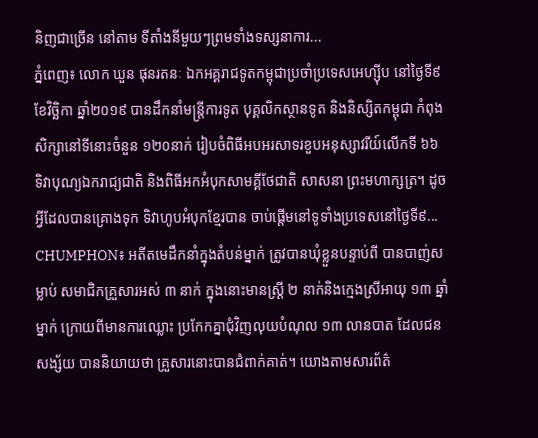និញជាច្រើន នៅតាម ទីតាំងនីមួយៗព្រមទាំងទស្សនាការ...
ភ្នំពេញ៖ លោក ឃួន ផុនរតនៈ ឯកអគ្គរាជទូតកម្ពុជាប្រចាំប្រទេសអេហ្សុីប នៅថ្ងៃទី៩ ខែវិច្ឆិកា ឆ្នាំ២០១៩ បានដឹកនាំមន្ត្រីការទូត បុគ្គលិកស្ថានទូត និងនិស្សិតកម្ពុជា កំពុងសិក្សានៅទីនោះចំនួន ១២០នាក់ រៀបចំពិធីអបអរសាទរខួបអនុស្សាវរីយ៍លើកទី ៦៦ ទិវាបុណ្យឯករាជ្យជាតិ និងពិធីអកអំបុកសាមគ្គីថែជាតិ សាសនា ព្រះមហាក្សត្រ។ ដូចអ្វីដែលបានគ្រោងទុក ទិវាហូបអំបុកខ្មែរបាន ចាប់ផ្តើមនៅទូទាំងប្រទេសនៅថ្ងៃទី៩...
CHUMPHON៖ អតីតមេដឹកនាំក្នុងតំបន់ម្នាក់ ត្រូវបានឃុំខ្លួនបន្ទាប់ពី បានបាញ់សម្លាប់ សមាជិកគ្រួសារអស់ ៣ នាក់ ក្នុងនោះមានស្ត្រី ២ នាក់និងក្មេងស្រីអាយុ ១៣ ឆ្នាំម្នាក់ ក្រោយពីមានការឈ្លោះ ប្រកែកគ្នាជុំវិញលុយបំណុល ១៣ លានបាត ដែលជនសង្ស័យ បាននិយាយថា គ្រួសារនោះបានជំពាក់គាត់។ យោងតាមសារព័ត៌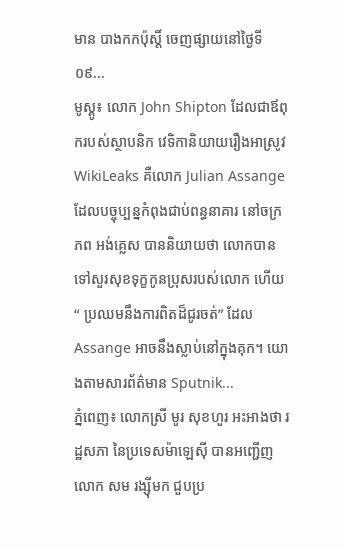មាន បាងកកប៉ុស្តិ៍ ចេញផ្សាយនៅថ្ងៃទី០៩...
មូស្គូ៖ លោក John Shipton ដែលជាឪពុករបស់ស្ថាបនិក វេទិកានិយាយរឿងអាស្រូវ WikiLeaks គឺលោក Julian Assange ដែលបច្ចុប្បន្នកំពុងជាប់ពន្ធនាគារ នៅចក្រភព អង់គ្លេស បាននិយាយថា លោកបានទៅសួរសុខទុក្ខកូនប្រុសរបស់លោក ហើយ“ ប្រឈមនឹងការពិតដ៏ជូរចត់” ដែល Assange អាចនឹងស្លាប់នៅក្នុងគុក។ យោងតាមសារព័ត៌មាន Sputnik...
ភ្នំពេញ៖ លោកស្រី មូរ សុខហួរ អះអាងថា រដ្ឋសភា នៃប្រទេសម៉ាឡេស៊ី បានអញ្ជើញលោក សម រង្ស៊ីមក ជួបប្រ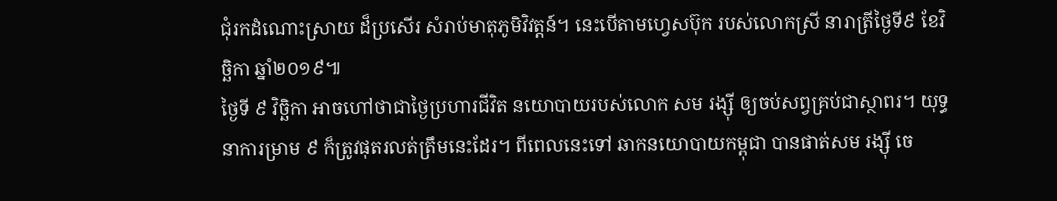ជុំរកដំណោះស្រាយ ដ៏ប្រសើរ សំរាប់មាតុភូមិវិវត្តន៍។ នេះបើតាមហ្វេសប៊ុក របស់លោកស្រី នារាត្រីថ្ងៃទី៩ ខែវិច្ឆិកា ឆ្នាំ២០១៩៕
ថ្ងៃទី ៩ វិច្ឆិកា អាចហៅថាជាថ្ងៃប្រហារជីវិត នយោបាយរបស់លោក សម រង្ស៊ី ឲ្យចប់សព្វគ្រប់ជាស្ថាពរ។ យុទ្ធនាការម្រាម ៩ ក៏ត្រូវផុតរលត់ត្រឹមនេះដែរ។ ពីពេលនេះទៅ ឆាកនយោបាយកម្ពុជា បានផាត់សម រង្ស៊ី ចេ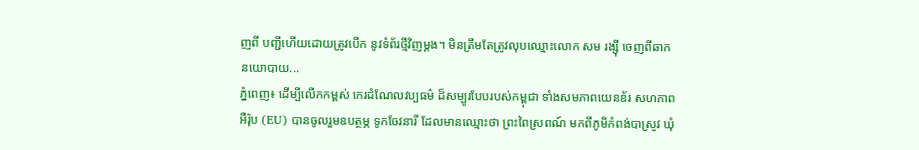ញពី បញ្ជីហើយដោយត្រូវបើក នូវទំព័រថ្មីវិញម្តង។ មិនត្រឹមតែត្រូវលុបឈ្មោះលោក សម រង្ស៊ី ចេញពីឆាកនយោបាយ...
ភ្នំពេញ៖ ដើម្បីលើកកម្ពស់ កេរដំណែលវប្បធម៌ ដ៏សម្បូរបែបរបស់កម្ពុជា ទាំងសមភាពយេនឌ័រ សហភាពអឺរ៉ុប (EU) បានចូលរួមឧបត្ថម្ភ ទូកចែវនារី ដែលមានឈ្មោះថា ព្រះពៃស្រពណ៍ មកពីភូមិកំពង់បាស្រូវ ឃុំ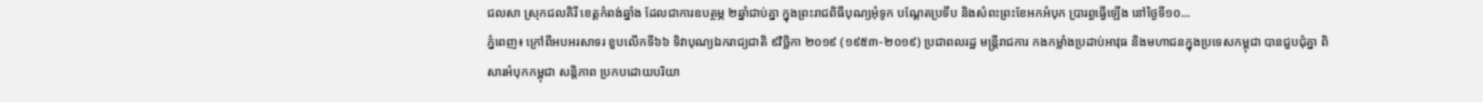ជលសា ស្រុកជលគិរី ខេត្តកំពង់ឆ្នាំង ដែលជាការឧបត្ថម្ភ ២ឆ្នាំជាប់គ្នា ក្នុងព្រះរាជពិធីបុណ្យអុំទូក បណ្តែតប្រទីប និងសំពះព្រះខែអកអំបុក ប្រារព្ធធ្វើឡើង នៅថ្ងៃទី១០...
ភ្នំពេញ៖ ក្រៅពីអបអរសាទរ ខួបលើកទី៦៦ ទិវាបុណ្យឯករាជ្យជាតិ ៩វិច្ឆិកា ២០១៩ (១៩៥៣-២០១៩) ប្រជាពលរដ្ឋ មន្ត្រីរាជការ កងកម្លាំងប្រដាប់អាវុធ និងមហាជនក្នុងប្រទេសកម្ពុជា បានជួបជុំគ្នា ពិសារអំបុកកម្ពុជា សន្តិភាព ប្រកបដោយបរិយា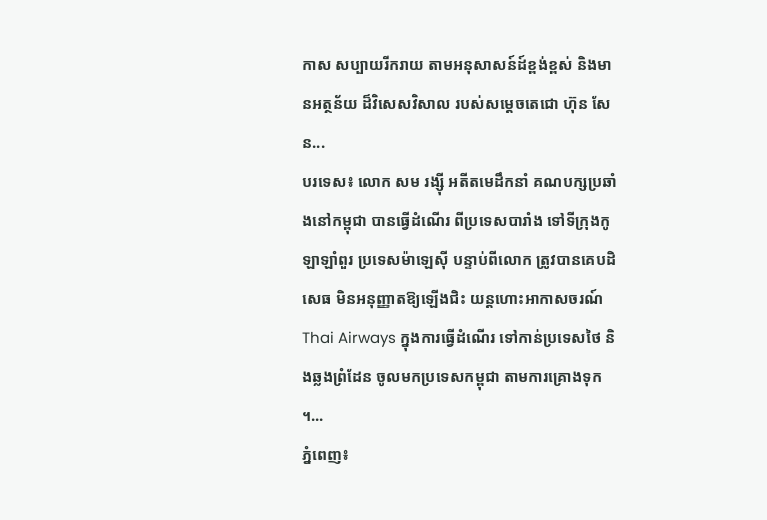កាស សប្បាយរីករាយ តាមអនុសាសន៍ដ៍ខ្ពង់ខ្ពស់ និងមានអត្ថន័យ ដ៏វិសេសវិសាល របស់សម្តេចតេជោ ហ៊ុន សែន...
បរទេស៖ លោក សម រង្ស៊ី អតីតមេដឹកនាំ គណបក្សប្រឆាំងនៅកម្ពុជា បានធ្វើដំណើរ ពីប្រទេសបារាំង ទៅទីក្រុងកូឡាឡាំពួរ ប្រទេសម៉ាឡេស៊ី បន្ទាប់ពីលោក ត្រូវបានគេបដិសេធ មិនអនុញ្ញាតឱ្យឡើងជិះ យន្តហោះអាកាសចរណ៍ Thai Airways ក្នុងការធ្វើដំណើរ ទៅកាន់ប្រទេសថៃ និងឆ្លងព្រំដែន ចូលមកប្រទេសកម្ពុជា តាមការគ្រោងទុក ។...
ភ្នំពេញ៖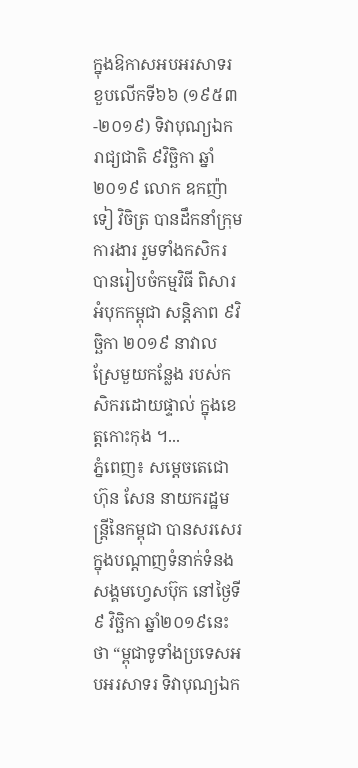ក្នុងឱកាសអបអរសាទរ ខួបលើកទី៦៦ (១៩៥៣-២០១៩) ទិវាបុណ្យឯករាជ្យជាតិ ៩វិច្ឆិកា ឆ្នាំ២០១៩ លោក ឧកញ៉ា ទៀ វិចិត្រ បានដឹកនាំក្រុមការងារ រួមទាំងកសិករ បានរៀបចំកម្មវិធី ពិសារអំបុកកម្ពុជា សន្តិភាព ៩វិច្ឆិកា ២០១៩ នាវាលស្រែមួយកន្លែង របស់កសិករដោយផ្ទាល់ ក្នុងខេត្តកោះកុង ។...
ភ្នំពេញ៖ សម្ដេចតេជោ ហ៊ុន សែន នាយករដ្ឋមន្រ្តីនៃកម្ពុជា បានសរសេរក្នុងបណ្ដាញទំនាក់ទំនងសង្គមហ្វេសប៊ុក នៅថ្ងៃទី៩ វិច្ឆិកា ឆ្នាំ២០១៩នេះថា “ម្ពុជាទូទាំងប្រទេសអបអរសាទរ ទិវាបុណ្យឯក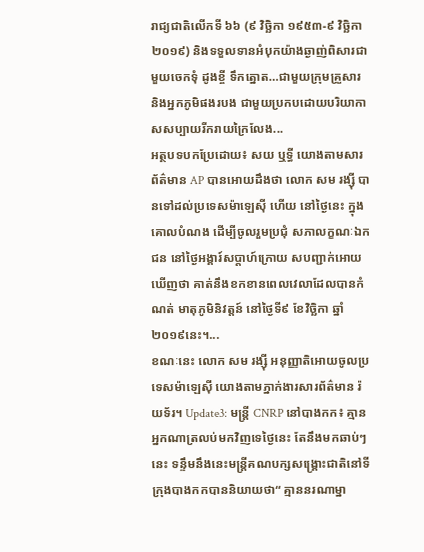រាជ្យជាតិលើកទី ៦៦ (៩ វិច្ឆិកា ១៩៥៣-៩ វិច្ឆិកា ២០១៩) និងទទួលទានអំបុកយ៉ាងឆ្ងាញ់ពិសារជាមួយចេកទុំ ដូងខ្ចី ទឹកត្នោត…ជាមួយក្រុមគ្រួសារ និងអ្នកភូមិផងរបង ជាមួយប្រកបដោយបរិយាកាសសប្បាយរីករាយក្រៃលែង...
អត្ថបទបកប្រែដោយ៖ សយ ឬទ្ធី យោងតាមសារព័ត៌មាន AP បានអោយដឹងថា លោក សម រង្ស៊ី បានទៅដល់ប្រទេសម៉ាឡេស៊ី ហើយ នៅថ្ងៃនេះ ក្នុងគោលបំណង ដើម្បីចូលរួមប្រជុំ សភាលក្ខណៈឯកជន នៅថ្ងៃអង្គារ៍សប្តាហ៍ក្រោយ សបញ្ជាក់អោយឃើញថា គាត់នឹងខកខានពេលវេលាដែលបានកំណត់ មាតុភូមិនិវត្តន៍ នៅថ្ងៃទី៩ ខែវិច្ឆិកា ឆ្នាំ២០១៩នេះ។...
ខណៈនេះ លោក សម រង្ស៊ី អនុញ្ញាតិអោយចូលប្រទេសម៉ាឡេស៊ី យោងតាមភ្នាក់ងារសារព័ត៌មាន រ៉យទ័រ។ Update3: មន្ត្រី CNRP នៅបាងកក៖ គ្មានអ្នកណាត្រលប់មកវិញទេថ្ងៃនេះ តែនឹងមកឆាប់ៗនេះ ទន្ទឹមនឹងនេះមន្ត្រីគណបក្សសង្គ្រោះជាតិនៅទីក្រុងបាងកកបាននិយាយថា“ គ្មាននរណាម្នា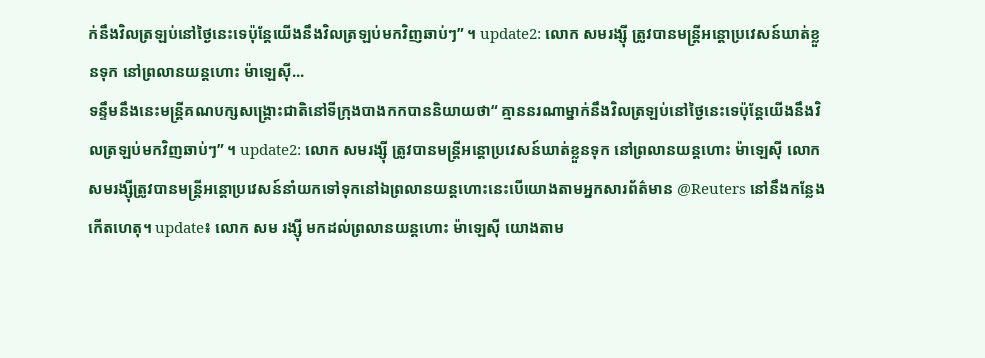ក់នឹងវិលត្រឡប់នៅថ្ងៃនេះទេប៉ុន្តែយើងនឹងវិលត្រឡប់មកវិញឆាប់ៗ” ។ update2: លោក សមរង្ស៊ី ត្រូវបានមន្រ្តីអន្តោប្រវេសន៍ឃាត់ខ្លួនទុក នៅព្រលានយន្តហោះ ម៉ាឡេស៊ី...
ទន្ទឹមនឹងនេះមន្ត្រីគណបក្សសង្គ្រោះជាតិនៅទីក្រុងបាងកកបាននិយាយថា“ គ្មាននរណាម្នាក់នឹងវិលត្រឡប់នៅថ្ងៃនេះទេប៉ុន្តែយើងនឹងវិលត្រឡប់មកវិញឆាប់ៗ” ។ update2: លោក សមរង្ស៊ី ត្រូវបានមន្រ្តីអន្តោប្រវេសន៍ឃាត់ខ្លួនទុក នៅព្រលានយន្តហោះ ម៉ាឡេស៊ី លោកសមរង្ស៊ីត្រូវបានមន្រ្តីអន្តោប្រវេសន៍នាំយកទៅទុកនៅឯព្រលានយន្តហោះនេះបើយោងតាមអ្នកសារព័ត៌មាន @Reuters នៅនឹងកន្លែងកើតហេតុ។ update៖ លោក សម រង្ស៊ី មកដល់ព្រលានយន្តហោះ ម៉ាឡេស៊ី យោងតាម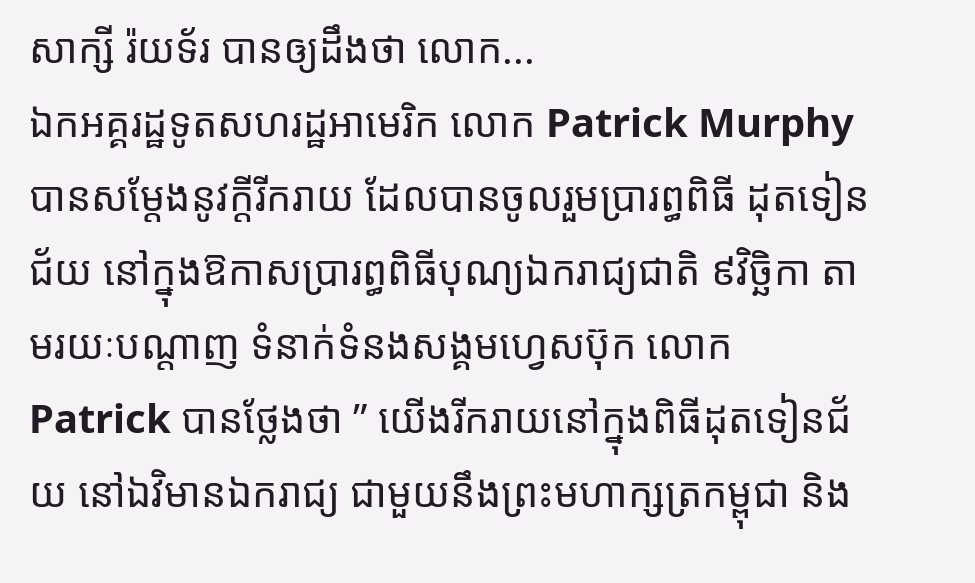សាក្សី រ៉យទ័រ បានឲ្យដឹងថា លោក...
ឯកអគ្គរដ្ឋទូតសហរដ្ឋអាមេរិក លោក Patrick Murphy បានសម្តែងនូវក្តីរីករាយ ដែលបានចូលរួមប្រារព្ធពិធី ដុតទៀនជ័យ នៅក្នុងឱកាសប្រារព្ធពិធីបុណ្យឯករាជ្យជាតិ ៩វិច្ឆិកា តាមរយៈបណ្តាញ ទំនាក់ទំនងសង្គមហ្វេសប៊ុក លោក Patrick បានថ្លែងថា ” យើងរីករាយនៅក្នុងពិធីដុតទៀនជ័យ នៅឯវិមានឯករាជ្យ ជាមួយនឹងព្រះមហាក្សត្រកម្ពុជា និង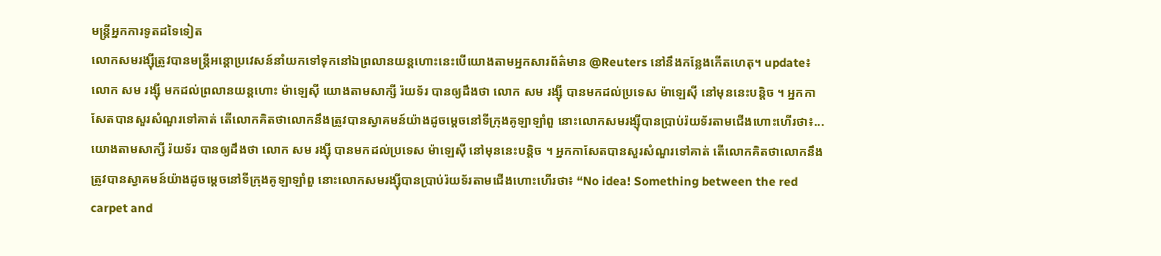មន្រ្តីអ្នកការទូតដទៃទៀត
លោកសមរង្ស៊ីត្រូវបានមន្រ្តីអន្តោប្រវេសន៍នាំយកទៅទុកនៅឯព្រលានយន្តហោះនេះបើយោងតាមអ្នកសារព័ត៌មាន @Reuters នៅនឹងកន្លែងកើតហេតុ។ update៖ លោក សម រង្ស៊ី មកដល់ព្រលានយន្តហោះ ម៉ាឡេស៊ី យោងតាមសាក្សី រ៉យទ័រ បានឲ្យដឹងថា លោក សម រង្ស៊ី បានមកដល់ប្រទេស ម៉ាឡេស៊ី នៅមុននេះបន្តិច ។ អ្នកកាសែតបានសួរសំណួរទៅគាត់ តើលោកគិតថាលោកនឹងត្រូវបានស្វាគមន៍យ៉ាងដូចម្តេចនៅទីក្រុងគូឡាឡាំពួ នោះលោកសមរង្ស៊ីបានប្រាប់រ៉យទ័រតាមជើងហោះហើរថា៖...
យោងតាមសាក្សី រ៉យទ័រ បានឲ្យដឹងថា លោក សម រង្ស៊ី បានមកដល់ប្រទេស ម៉ាឡេស៊ី នៅមុននេះបន្តិច ។ អ្នកកាសែតបានសួរសំណួរទៅគាត់ តើលោកគិតថាលោកនឹងត្រូវបានស្វាគមន៍យ៉ាងដូចម្តេចនៅទីក្រុងគូឡាឡាំពួ នោះលោកសមរង្ស៊ីបានប្រាប់រ៉យទ័រតាមជើងហោះហើរថា៖ “No idea! Something between the red carpet and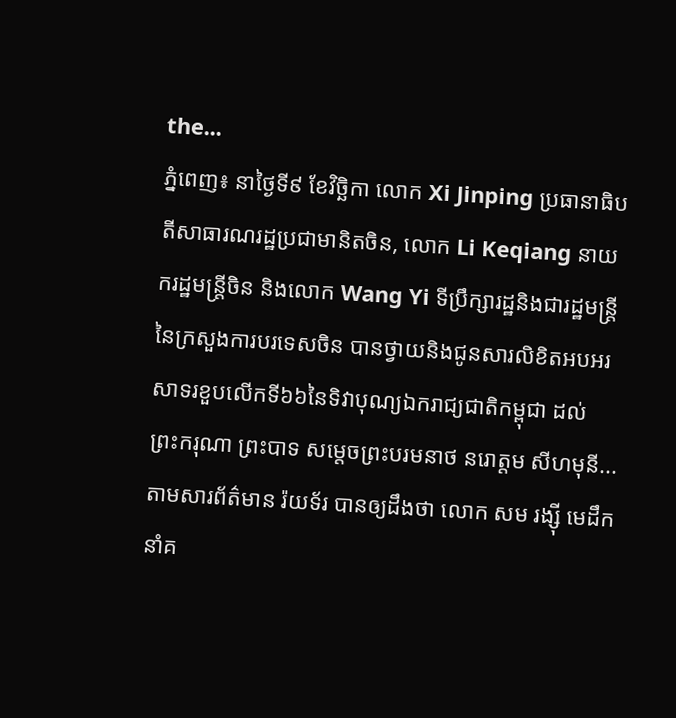the...
ភ្នំពេញ៖ នាថ្ងៃទី៩ ខែវិច្ឆិកា លោក Xi Jinping ប្រធានាធិបតីសាធារណរដ្ឋប្រជាមានិតចិន, លោក Li Keqiang នាយករដ្ឋមន្រ្តីចិន និងលោក Wang Yi ទីប្រឹក្សារដ្ឋនិងជារដ្ឋមន្រ្តីនៃក្រសួងការបរទេសចិន បានថ្វាយនិងជូនសារលិខិតអបអរសាទរខួបលើកទី៦៦នៃទិវាបុណ្យឯករាជ្យជាតិកម្ពុជា ដល់ ព្រះករុណា ព្រះបាទ សម្តេចព្រះបរមនាថ នរោត្តម សីហមុនី...
តាមសារព័ត៌មាន រ៉យទ័រ បានឲ្យដឹងថា លោក សម រង្ស៊ី មេដឹកនាំគ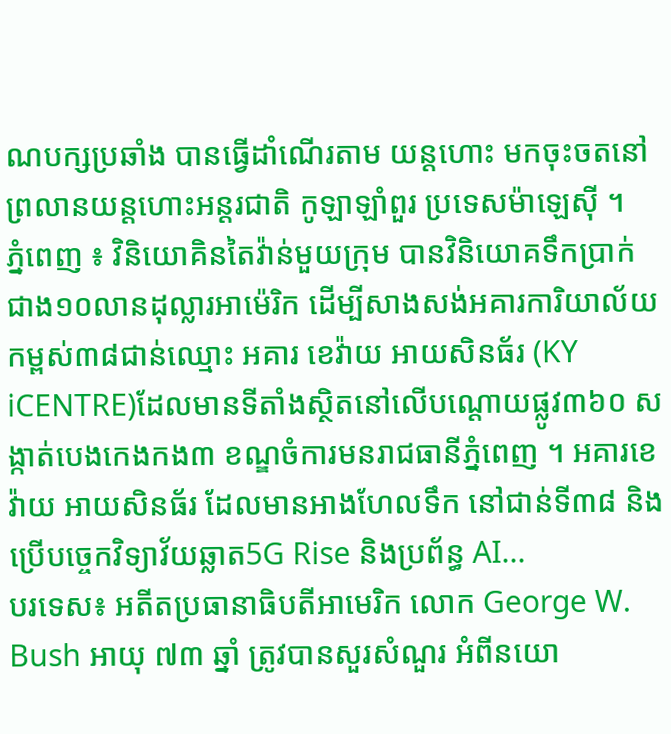ណបក្សប្រឆាំង បានធ្វើដាំណើរតាម យន្តហោះ មកចុះចតនៅព្រលានយន្តហោះអន្តរជាតិ កូឡាឡាំពួរ ប្រទេសម៉ាឡេស៊ី ។
ភ្នំពេញ ៖ វិនិយោគិនតៃវ៉ាន់មួយក្រុម បានវិនិយោគទឹកប្រាក់ជាង១០លានដុល្លារអាម៉េរិក ដើម្បីសាងសង់អគារការិយាល័យ កម្ពស់៣៨ជាន់ឈ្មោះ អគារ ខេវ៉ាយ អាយសិនធ័រ (KY iCENTRE)ដែលមានទីតាំងស្ថិតនៅលើបណ្តោយផ្លូវ៣៦០ សង្កាត់បេងកេងកង៣ ខណ្ឌចំការមនរាជធានីភ្នំពេញ ។ អគារខេវ៉ាយ អាយសិនធ័រ ដែលមានអាងហែលទឹក នៅជាន់ទី៣៨ និងប្រើបច្ចេកវិទ្យាវ័យឆ្លាត5G Rise និងប្រព័ន្ធ AI...
បរទេស៖ អតីតប្រធានាធិបតីអាមេរិក លោក George W. Bush អាយុ ៧៣ ឆ្នាំ ត្រូវបានសួរសំណួរ អំពីនយោ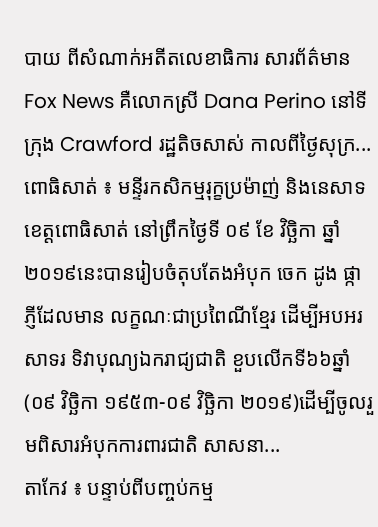បាយ ពីសំណាក់អតីតលេខាធិការ សារព័ត៌មាន Fox News គឺលោកស្រី Dana Perino នៅទីក្រុង Crawford រដ្ឋតិចសាស់ កាលពីថ្ងៃសុក្រ...
ពោធិសាត់ ៖ មន្ទីរកសិកម្មរុក្ខប្រម៉ាញ់ និងនេសាទខេត្តពោធិសាត់ នៅព្រឹកថ្ងៃទី ០៩ ខែ វិច្ឆិកា ឆ្នាំ ២០១៩នេះបានរៀបចំតុបតែងអំបុក ចេក ដូង ផ្កាភ្ញីដែលមាន លក្ខណៈជាប្រពៃណីខ្មែរ ដើម្បីអបអរសាទរ ទិវាបុណ្យឯករាជ្យជាតិ ខួបលើកទី៦៦ឆ្នាំ(០៩ វិច្ឆិកា ១៩៥៣-០៩ វិច្ឆិកា ២០១៩)ដើម្បីចូលរួមពិសារអំបុកការពារជាតិ សាសនា...
តាកែវ ៖ បន្ទាប់ពីបញ្ចប់កម្ម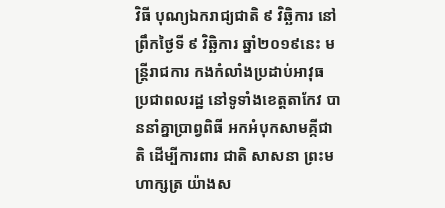វិធី បុណ្យឯករាជ្យជាតិ ៩ វិឆ្ឆិការ នៅព្រឹកថ្ងៃទី ៩ វិឆ្ឆិការ ឆ្នាំ២០១៩នេះ មន្រ្តីរាជការ កងកំលាំងប្រដាប់អាវុធ ប្រជាពលរដ្ឋ នៅទូទាំងខេត្តតាកែវ បាននាំគ្នាប្រាព្វពិធី អកអំបុកសាមគ្កីជាតិ ដើម្បីការពារ ជាតិ សាសនា ព្រះមហាក្សត្រ យ៉ាងស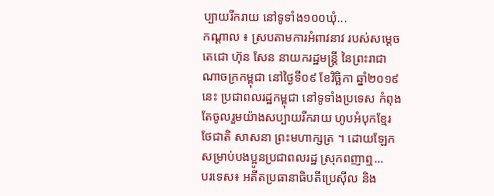ប្បាយរីករាយ នៅទូទាំង១០០ឃុំ...
កណ្តាល ៖ ស្របតាមការអំពាវនាវ របស់សម្តេចតេជោ ហ៊ុន សែន នាយករដ្ឋមន្រ្តី នៃព្រះរាជាណាចក្រកម្ពុជា នៅថ្ងៃទី០៩ ខែវិច្ឆិកា ឆ្នាំ២០១៩នេះ ប្រជាពលរដ្ឋកម្ពុជា នៅទូទាំងប្រទេស កំពុងតែចូលរួមយ៉ាងសប្បាយរីករាយ ហូបអំបុកខ្មែរ ថែជាតិ សាសនា ព្រះមហាក្សត្រ ។ ដោយឡែក សម្រាប់បងប្អូនប្រជាពលរដ្ឋ ស្រុកពញាឮ...
បរទេស៖ អតីតប្រធានាធិបតីប្រេស៊ីល និង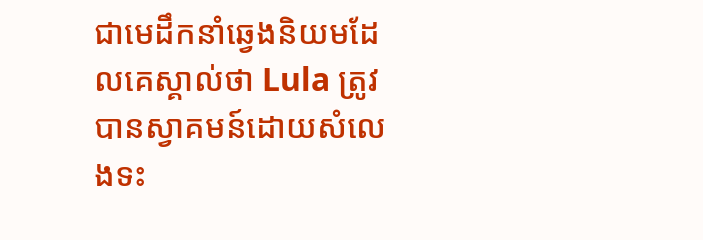ជាមេដឹកនាំឆ្វេងនិយមដែលគេស្គាល់ថា Lula ត្រូវបានស្វាគមន៍ដោយសំលេងទះ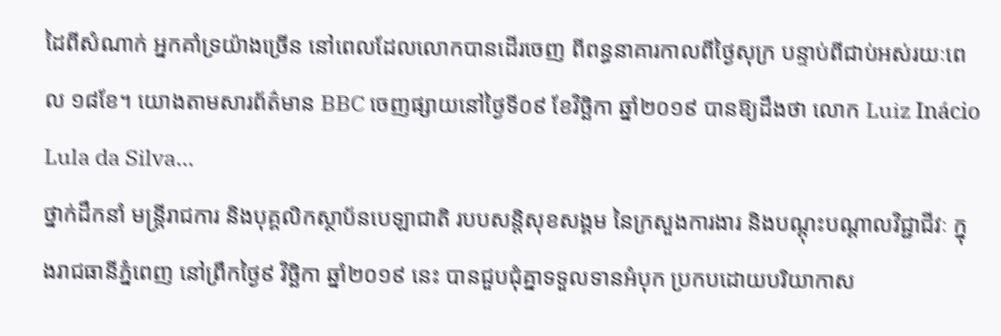ដៃពីសំណាក់ អ្នកគាំទ្រយ៉ាងច្រើន នៅពេលដែលលោកបានដើរចេញ ពីពន្ធនាគារកាលពីថ្ងៃសុក្រ បន្ទាប់ពីជាប់អស់រយៈពេល ១៨ខែ។ យោងតាមសារព័ត៌មាន BBC ចេញផ្សាយនៅថ្ងៃទី០៩ ខែវិច្ឆិកា ឆ្នាំ២០១៩ បានឱ្យដឹងថា លោក Luiz Inácio Lula da Silva...
ថ្នាក់ដឹកនាំ មន្ត្រីរាជការ និងបុគ្គលិកស្ថាប័នបេឡាជាតិ របបសន្តិសុខសង្គម នៃក្រសួងការងារ និងបណ្ដុះបណ្ដាលវិជ្ជាជីវៈ ក្នុងរាជធានីភ្នំពេញ នៅព្រឹកថ្ងៃ៩ វិច្ឆិកា ឆ្នាំ២០១៩ នេះ បានជួបជុំគ្នាទទួលទានអំបុក ប្រកបដោយបរិយាកាស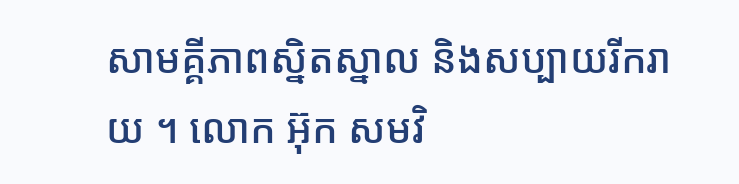សាមគ្គីភាពស្និតស្នាល និងសប្បាយរីករាយ ។ លោក អ៊ុក សមវិ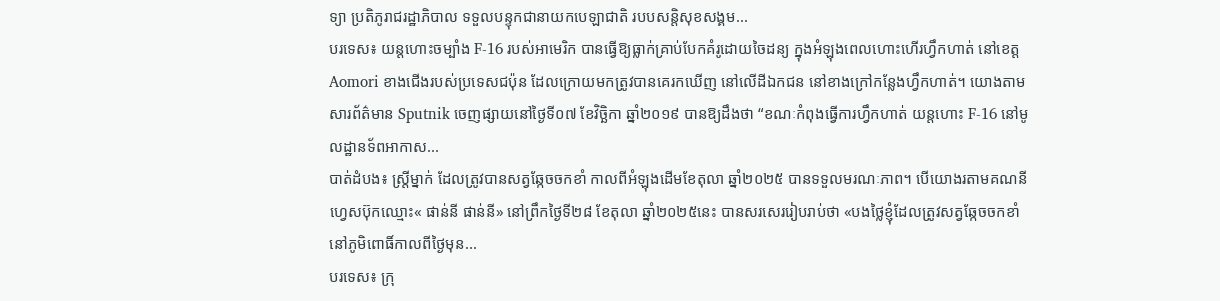ទ្យា ប្រតិភូរាជរដ្ឋាភិបាល ទទួលបន្ទុកជានាយកបេឡាជាតិ របបសន្តិសុខសង្គម...
បរទេស៖ យន្ដហោះចម្បាំង F-16 របស់អាមេរិក បានធ្វើឱ្យធ្លាក់គ្រាប់បែកគំរូដោយចៃដន្យ ក្នុងអំឡុងពេលហោះហើរហ្វឹកហាត់ នៅខេត្ត Aomori ខាងជើងរបស់ប្រទេសជប៉ុន ដែលក្រោយមកត្រូវបានគេរកឃើញ នៅលើដីឯកជន នៅខាងក្រៅកន្លែងហ្វឹកហាត់។ យោងតាមសារព័ត៌មាន Sputnik ចេញផ្សាយនៅថ្ងៃទី០៧ ខែវិច្ឆិកា ឆ្នាំ២០១៩ បានឱ្យដឹងថា “ខណៈកំពុងធ្វើការហ្វឹកហាត់ យន្តហោះ F-16 នៅមូលដ្ឋានទ័ពអាកាស...
បាត់ដំបង៖ ស្រ្តីម្នាក់ ដែលត្រូវបានសត្វឆ្កែចចកខាំ កាលពីអំឡុងដើមខែតុលា ឆ្នាំ២០២៥ បានទទួលមរណៈភាព។ បើយោងរតាមគណនីហ្វេសប៊ុកឈ្មោះ« ផាន់នី ផាន់នី» នៅព្រឹកថ្ងៃទី២៨ ខែតុលា ឆ្នាំ២០២៥នេះ បានសរសេររៀបរាប់ថា «បងថ្លៃខ្ញុំដែលត្រូវសត្វឆ្កែចចកខាំនៅភូមិពោធិ៍កាលពីថ្ងៃមុន...
បរទេស៖ ក្រុ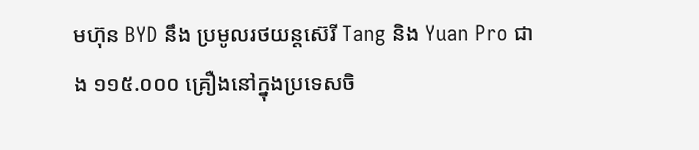មហ៊ុន BYD នឹង ប្រមូលរថយន្តស៊េរី Tang និង Yuan Pro ជាង ១១៥.០០០ គ្រឿងនៅក្នុងប្រទេសចិ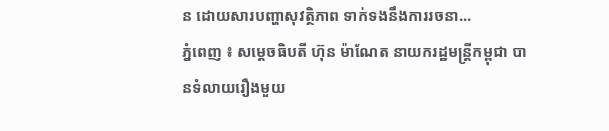ន ដោយសារបញ្ហាសុវត្ថិភាព ទាក់ទងនឹងការរចនា...
ភ្នំពេញ ៖ សម្តេចធិបតី ហ៊ុន ម៉ាណែត នាយករដ្ឋមន្រ្តីកម្ពុជា បានទំលាយរឿងមួយ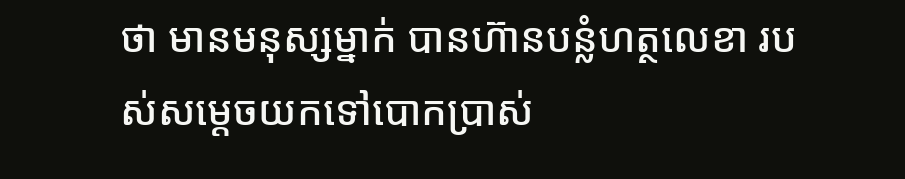ថា មានមនុស្សម្នាក់ បានហ៊ានបន្លំហត្ថលេខា របស់សម្ដេចយកទៅបោកប្រាស់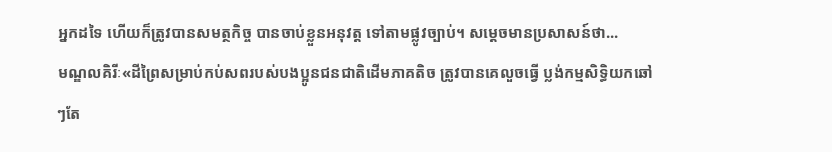អ្នកដទៃ ហើយក៏ត្រូវបានសមត្ថកិច្ច បានចាប់ខ្លួនអនុវត្ត ទៅតាមផ្លូវច្បាប់។ សម្ដេចមានប្រសាសន៍ថា...
មណ្ឌលគិរីៈ«ដីព្រៃសម្រាប់កប់សពរបស់បងប្អូនជនជាតិដើមភាគតិច ត្រូវបានគេលួចធ្វើ ប្លង់កម្មសិទ្ធិយកឆៅៗតែ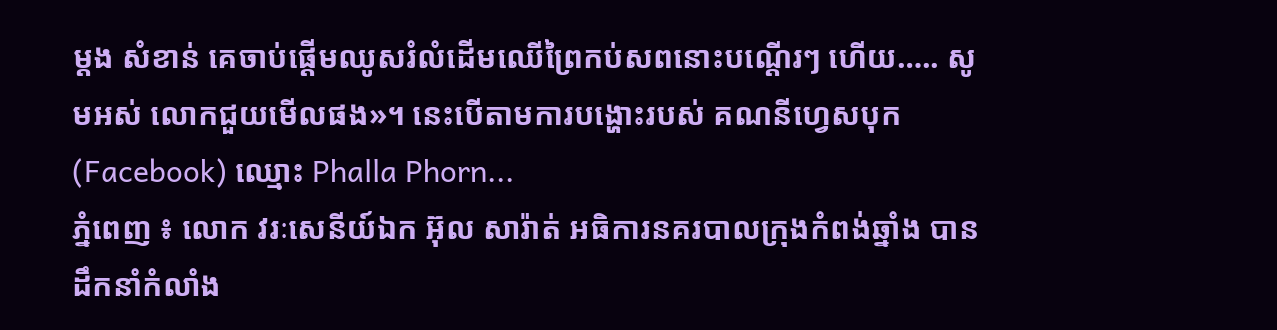ម្តង សំខាន់ គេចាប់ផ្ដើមឈូសរំលំដើមឈើព្រៃកប់សពនោះបណ្តើរៗ ហើយ….. សូមអស់ លោកជួយមើលផង»។ នេះបើតាមការបង្ហោះរបស់ គណនីហ្វេសបុក (Facebook) ឈ្មោះ Phalla Phorn...
ភ្នំពេញ ៖ លោក វរៈសេនីយ៍ឯក អ៊ុល សារ៉ាត់ អធិការនគរបាលក្រុងកំពង់ឆ្នាំង បានដឹកនាំកំលាំង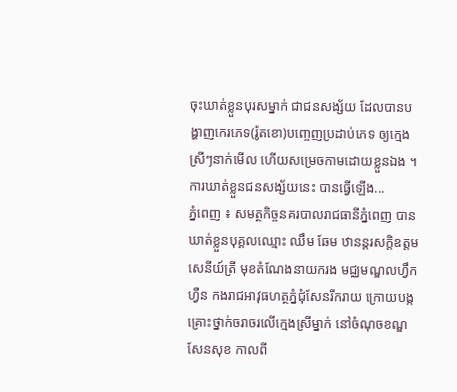ចុះឃាត់ខ្លួនបុរសម្នាក់ ជាជនសង្ស័យ ដែលបានបង្ហាញកេរភេទ(រ៉ូតខោ)បញ្ចេញប្រដាប់ភេទ ឲ្យក្មេងស្រីៗនាក់មើល ហើយសម្រេចកាមដោយខ្លួនឯង ។ការឃាត់ខ្លួនជនសង្ស័យនេះ បានធ្វើឡើង...
ភ្នំពេញ ៖ សមត្ថកិច្ចនគរបាលរាជធានីភ្នំពេញ បានឃាត់ខ្លួនបុគ្គលឈ្មោះ ឈឹម ឆែម ឋានន្តរសក្តិឧត្តមសេនីយ៍ត្រី មុខតំណែងនាយករង មជ្ឈមណ្ឌលហ្វឹកហ្វឺន កងរាជអាវុធហត្ថភ្នំជុំសែនរីករាយ ក្រោយបង្កគ្រោះថ្នាក់ចរាចរលើក្មេងស្រីម្នាក់ នៅចំណុចខណ្ឌសែនសុខ កាលពី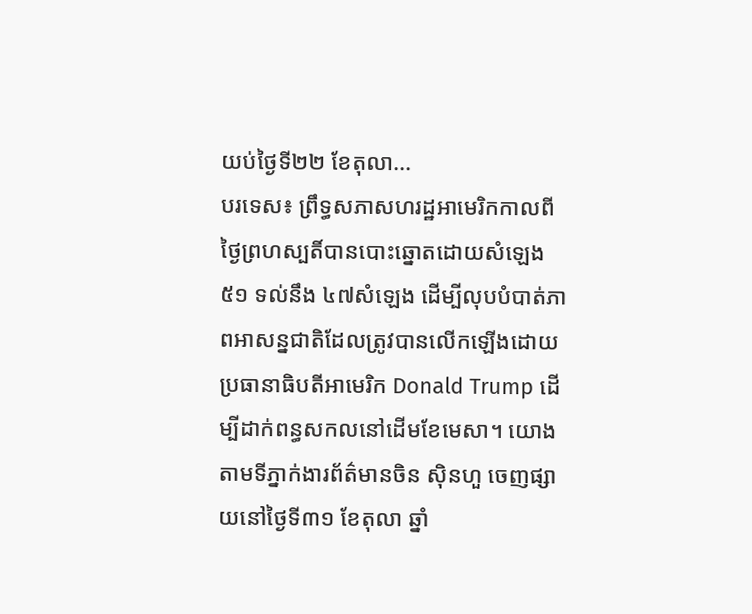យប់ថ្ងៃទី២២ ខែតុលា...
បរទេស៖ ព្រឹទ្ធសភាសហរដ្ឋអាមេរិកកាលពីថ្ងៃព្រហស្បតិ៍បានបោះឆ្នោតដោយសំឡេង ៥១ ទល់នឹង ៤៧សំឡេង ដើម្បីលុបបំបាត់ភាពអាសន្នជាតិដែលត្រូវបានលើកឡើងដោយប្រធានាធិបតីអាមេរិក Donald Trump ដើម្បីដាក់ពន្ធសកលនៅដើមខែមេសា។ យោងតាមទីភ្នាក់ងារព័ត៌មានចិន ស៊ិនហួ ចេញផ្សាយនៅថ្ងៃទី៣១ ខែតុលា ឆ្នាំ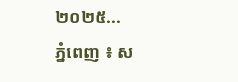២០២៥...
ភ្នំពេញ ៖ ស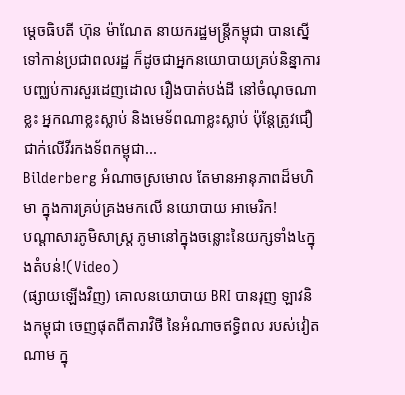ម្តេចធិបតី ហ៊ុន ម៉ាណែត នាយករដ្ឋមន្រ្តីកម្ពុជា បានស្នើទៅកាន់ប្រជាពលរដ្ឋ ក៏ដូចជាអ្នកនយោបាយគ្រប់និន្នាការ បញ្ឈប់ការសួរដេញដោល រឿងបាត់បង់ដី នៅចំណុចណាខ្លះ អ្នកណាខ្លះស្លាប់ និងមេទ័ពណាខ្លះស្លាប់ ប៉ុន្តែត្រូវជឿជាក់លើវីរកងទ័ពកម្ពុជា...
Bilderberg អំណាចស្រមោល តែមានអានុភាពដ៏មហិមា ក្នុងការគ្រប់គ្រងមកលើ នយោបាយ អាមេរិក!
បណ្ដាសារភូមិសាស្រ្ត ភូមានៅក្នុងចន្លោះនៃយក្សទាំង៤ក្នុងតំបន់!(Video)
(ផ្សាយឡើងវិញ) គោលនយោបាយ BRI បានរុញ ឡាវនិងកម្ពុជា ចេញផុតពីតារាវិថី នៃអំណាចឥទ្ធិពល របស់វៀតណាម ក្នុ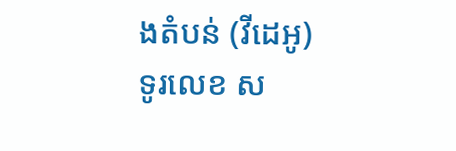ងតំបន់ (វីដេអូ)
ទូរលេខ ស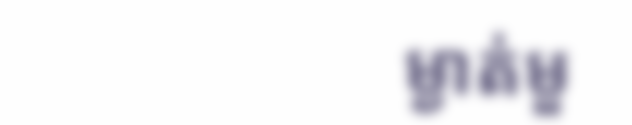ម្ងាត់មួ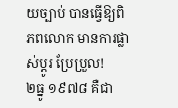យច្បាប់ បានធ្វើឱ្យពិភពលោក មានការផ្លាស់ប្ដូរ ប្រែប្រួល!
២ធ្នូ ១៩៧៨ គឺជា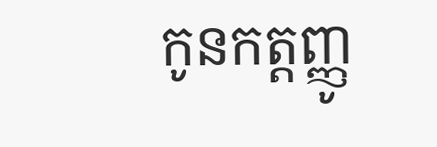កូនកត្តញ្ញូ